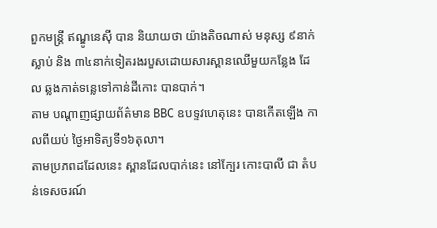ពួកមន្ត្រី ឥណ្ឌូនេស៊ី បាន និយាយថា យ៉ាងតិចណាស់ មនុស្ស ៩នាក់ស្លាប់ និង ៣៤នាក់ទៀតរងរបួសដោយសារស្ពានឈើមួយកន្លែង ដែល ឆ្លងកាត់ទន្លេទៅកាន់ដីកោះ បានបាក់។
តាម បណ្ដាញផ្សាយព័ត៌មាន BBC ឧបទ្ទវហេតុនេះ បានកើតឡើង កាលពីយប់ ថ្ងៃអាទិត្យទី១៦តុលា។
តាមប្រភពដដែលនេះ ស្ពានដែលបាក់នេះ នៅក្បែរ កោះបាលី ជា តំបន់ទេសចរណ៍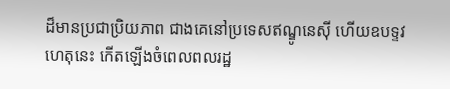ដ៏មានប្រជាប្រិយភាព ជាងគេនៅប្រទេសឥណ្ឌូនេស៊ី ហើយឧបទ្ទវហេតុនេះ កើតឡើងចំពេលពលរដ្ឋ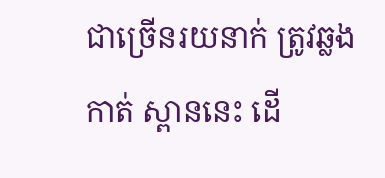ជាច្រើនរយនាក់ ត្រូវឆ្លងកាត់ ស្ពាននេះ ដើ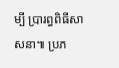ម្បី ប្រារព្ធពិធីសាសនា៕ ប្រភ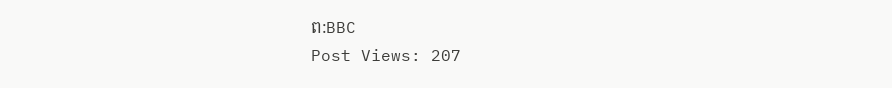ព:BBC
Post Views: 207